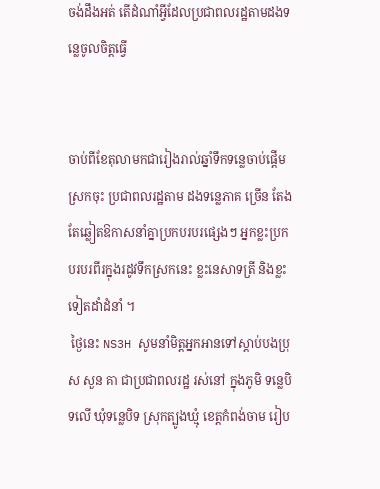ចង់ដឹងអត់ តើដំណាំអ្វីដែលប្រជាពលរដ្ឋតាមដងទន្លេចូលចិត្តធ្វើ


ចាប់ពីខែតុលាមកជារៀងរាល់ឆ្នាំទឹកទន្លេចាប់ផ្តើមស្រកចុះ ប្រជាពលរដ្ឋតាម ដងទន្លេភាគ ច្រើន តែងតែឆ្លៀតឱកាសនាំគ្នាប្រកបរបរផ្សេងៗ អ្នកខ្លះប្រកបរបរពីរក្នុងរដូវទឹកស្រកនេះ ខ្លះនេសាទត្រី និងខ្លះទៀតដាំដំនាំ ។
 ថ្ងៃនេះ NS3H សូមនាំមិត្តអ្នកអានទៅស្តាប់បងប្រុស សួន គា ជាប្រជាពលរដ្ឋ រស់នៅ ក្នុងភូមិ ទន្លេបិទលើ ឃុំទន្លេបិទ ស្រុកត្បូងឃ្មុំ ខេត្តកំពង់ចាម រៀប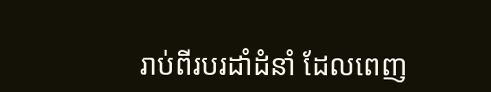រាប់ពីរបរដាំដំនាំ ដែលពេញ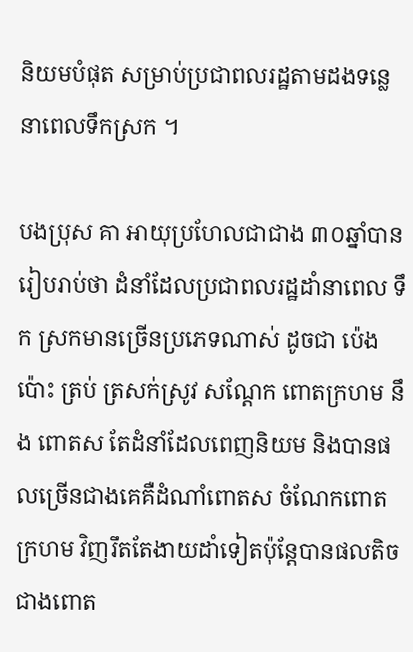និយមបំផុត សម្រាប់ប្រជាពលរដ្ឋតាមដងទន្លេនាពេលទឹកស្រក ។

បងប្រុស គា អាយុប្រហែលជាជាង ៣០ឆ្នាំបានរៀបរាប់ថា ដំនាំដែលប្រជាពលរដ្ឋដាំនាពេល ទឹក ស្រកមានច្រើនប្រភេទណាស់ ដូចជា ប៉េងប៉ោះ ត្រប់ ត្រសក់ស្រូវ សណ្តែក ពោតក្រហម នឹង ពោតស តែដំនាំដែលពេញនិយម និងបានផលច្រើនជាងគេគឺដំណាំពោតស ចំណែកពោត ក្រហម វិញរឹតតែងាយដាំទៀតប៉ុន្តែបានផលតិចជាងពោត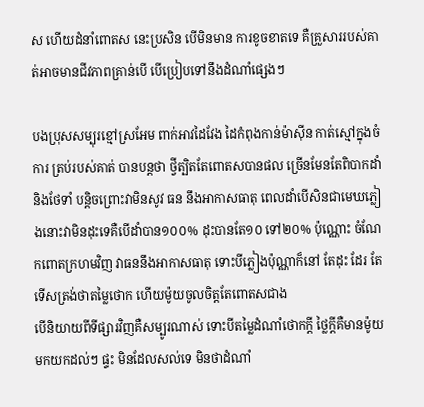ស ហើយដំនាំពោតស នេះប្រសិន បើមិនមាន ការខូចខាតទេ គឺគ្រួសាររបស់គាត់អាចមានជីវភាពគ្រាន់បើ បើប្រៀបទៅនឹងដំណាំផ្សេងៗ

បងប្រុសសម្បុរខ្មៅស្រអែម ពាក់អាវដៃវែង ដៃកំពុងកាន់ម៉ាស៊ីន កាត់ស្មៅក្នុងចំការ ត្រប់របស់គាត់ បានបន្តថា ថ្វីត្បិតតែពោតសបានផល ច្រើនមែនតែពិបាកដាំនិងថែទាំ បន្តិចព្រោះវាមិនសូវ ធន នឹងអាកាសធាតុ ពេលដាំបើសិនជាមេឃភ្លៀងនោះវាមិនដុះទេគឺបើដាំបាន១០០% ដុះបានតែ១០ ទៅ២០% ប៉ុណ្ណោះ ចំណែកពោតក្រហមវិញ វាធននឹងអាកាសធាតុ ទោះបីភ្លៀងប៉ុណ្ណាក៏នៅ តែដុះ ដែរ តែទើសត្រង់ថាតម្លៃថោក ហើយម៉ូយចូលចិត្តតែពោតសជាង
បើនិយាយពីទីផ្សារវិញគឺសម្បូរណាស់ ទោះបីតម្លៃដំណាំថោកក្តី ថ្លៃក្តីគឺមានម៉ូយ មកយកដល់ៗ ផ្ទះ មិនដែលសល់ទេ មិនថាដំណាំ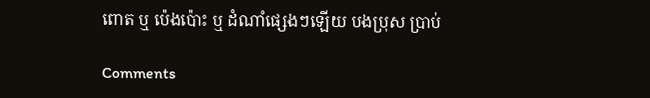ពោត ឬ ប៉េងប៉ោះ ឬ ដំណាំផ្សេងៗឡើយ បងប្រុស ប្រាប់

Comments